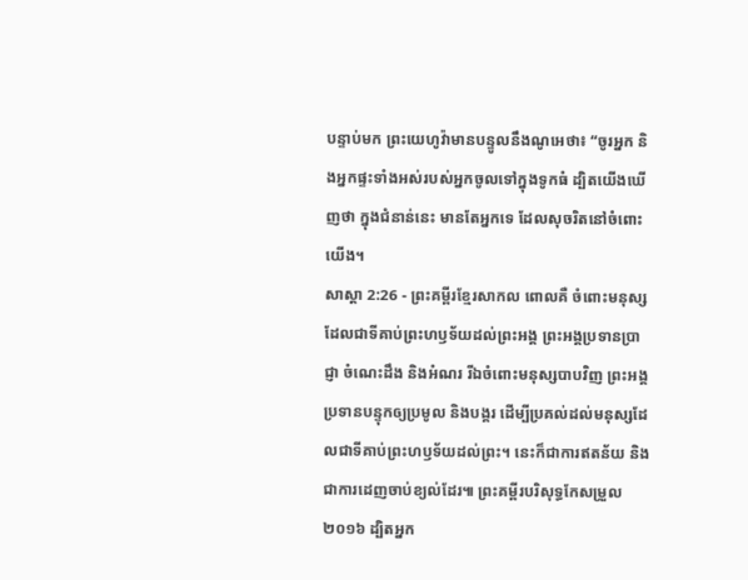បន្ទាប់មក ព្រះយេហូវ៉ាមានបន្ទូលនឹងណូអេថា៖ “ចូរអ្នក និងអ្នកផ្ទះទាំងអស់របស់អ្នកចូលទៅក្នុងទូកធំ ដ្បិតយើងឃើញថា ក្នុងជំនាន់នេះ មានតែអ្នកទេ ដែលសុចរិតនៅចំពោះយើង។
សាស្តា 2:26 - ព្រះគម្ពីរខ្មែរសាកល ពោលគឺ ចំពោះមនុស្សដែលជាទីគាប់ព្រះហឫទ័យដល់ព្រះអង្គ ព្រះអង្គប្រទានប្រាជ្ញា ចំណេះដឹង និងអំណរ រីឯចំពោះមនុស្សបាបវិញ ព្រះអង្គប្រទានបន្ទុកឲ្យប្រមូល និងបង្គរ ដើម្បីប្រគល់ដល់មនុស្សដែលជាទីគាប់ព្រះហឫទ័យដល់ព្រះ។ នេះក៏ជាការឥតន័យ និងជាការដេញចាប់ខ្យល់ដែរ៕ ព្រះគម្ពីរបរិសុទ្ធកែសម្រួល ២០១៦ ដ្បិតអ្នក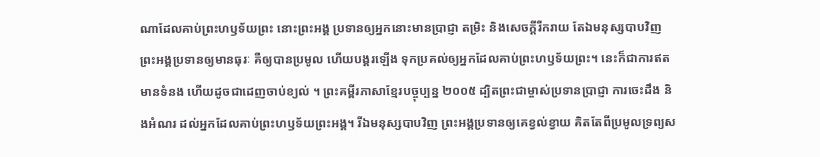ណាដែលគាប់ព្រះហឫទ័យព្រះ នោះព្រះអង្គ ប្រទានឲ្យអ្នកនោះមានប្រាជ្ញា តម្រិះ និងសេចក្ដីរីករាយ តែឯមនុស្សបាបវិញ ព្រះអង្គប្រទានឲ្យមានធុរៈ គឺឲ្យបានប្រមូល ហើយបង្គរឡើង ទុកប្រគល់ឲ្យអ្នកដែលគាប់ព្រះហឫទ័យព្រះ។ នេះក៏ជាការឥតមានទំនង ហើយដូចជាដេញចាប់ខ្យល់ ។ ព្រះគម្ពីរភាសាខ្មែរបច្ចុប្បន្ន ២០០៥ ដ្បិតព្រះជាម្ចាស់ប្រទានប្រាជ្ញា ការចេះដឹង និងអំណរ ដល់អ្នកដែលគាប់ព្រះហឫទ័យព្រះអង្គ។ រីឯមនុស្សបាបវិញ ព្រះអង្គប្រទានឲ្យគេខ្វល់ខ្វាយ គិតតែពីប្រមូលទ្រព្យស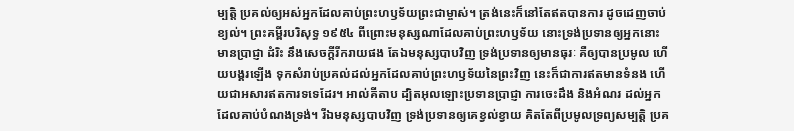ម្បត្តិ ប្រគល់ឲ្យអស់អ្នកដែលគាប់ព្រះហឫទ័យព្រះជាម្ចាស់។ ត្រង់នេះក៏នៅតែឥតបានការ ដូចដេញចាប់ខ្យល់។ ព្រះគម្ពីរបរិសុទ្ធ ១៩៥៤ ពីព្រោះមនុស្សណាដែលគាប់ព្រះហឫទ័យ នោះទ្រង់ប្រទានឲ្យអ្នកនោះមានប្រាជ្ញា ដំរិះ នឹងសេចក្ដីរីករាយផង តែឯមនុស្សបាបវិញ ទ្រង់ប្រទានឲ្យមានធុរៈ គឺឲ្យបានប្រមូល ហើយបង្គរឡើង ទុកសំរាប់ប្រគល់ដល់អ្នកដែលគាប់ព្រះហឫទ័យនៃព្រះវិញ នេះក៏ជាការឥតមានទំនង ហើយជាអសារឥតការទទេដែរ។ អាល់គីតាប ដ្បិតអុលឡោះប្រទានប្រាជ្ញា ការចេះដឹង និងអំណរ ដល់អ្នកដែលគាប់បំណងទ្រង់។ រីឯមនុស្សបាបវិញ ទ្រង់ប្រទានឲ្យគេខ្វល់ខ្វាយ គិតតែពីប្រមូលទ្រព្យសម្បត្តិ ប្រគ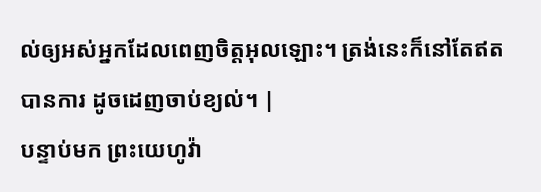ល់ឲ្យអស់អ្នកដែលពេញចិត្តអុលឡោះ។ ត្រង់នេះក៏នៅតែឥតបានការ ដូចដេញចាប់ខ្យល់។ |
បន្ទាប់មក ព្រះយេហូវ៉ា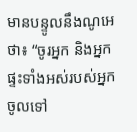មានបន្ទូលនឹងណូអេថា៖ “ចូរអ្នក និងអ្នកផ្ទះទាំងអស់របស់អ្នកចូលទៅ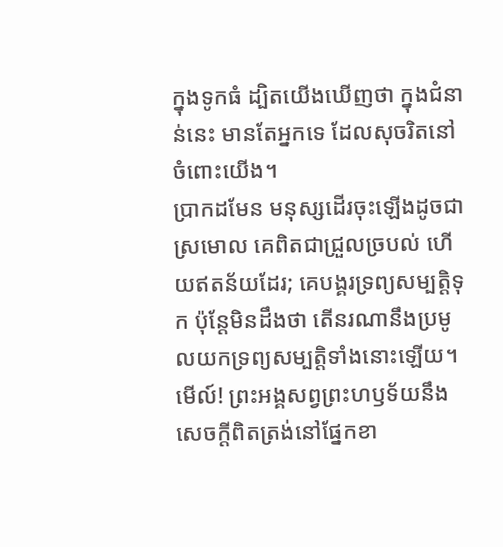ក្នុងទូកធំ ដ្បិតយើងឃើញថា ក្នុងជំនាន់នេះ មានតែអ្នកទេ ដែលសុចរិតនៅចំពោះយើង។
ប្រាកដមែន មនុស្សដើរចុះឡើងដូចជាស្រមោល គេពិតជាជ្រួលច្របល់ ហើយឥតន័យដែរ; គេបង្គរទ្រព្យសម្បត្តិទុក ប៉ុន្តែមិនដឹងថា តើនរណានឹងប្រមូលយកទ្រព្យសម្បត្តិទាំងនោះឡើយ។
មើល៍! ព្រះអង្គសព្វព្រះហឫទ័យនឹងសេចក្ដីពិតត្រង់នៅផ្នែកខា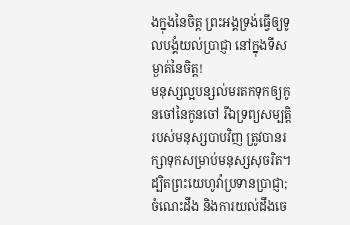ងក្នុងនៃចិត្ត ព្រះអង្គទ្រង់ធ្វើឲ្យទូលបង្គំយល់ប្រាជ្ញា នៅក្នុងទីសម្ងាត់នៃចិត្ត!
មនុស្សល្អបន្សល់មរតកទុកឲ្យកូនចៅនៃកូនចៅ រីឯទ្រព្យសម្បត្តិរបស់មនុស្សបាបវិញ ត្រូវបានរក្សាទុកសម្រាប់មនុស្សសុចរិត។
ដ្បិតព្រះយេហូវ៉ាប្រទានប្រាជ្ញា; ចំណេះដឹង និងការយល់ដឹងចេ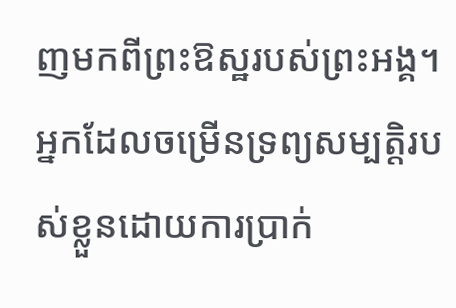ញមកពីព្រះឱស្ឋរបស់ព្រះអង្គ។
អ្នកដែលចម្រើនទ្រព្យសម្បត្តិរបស់ខ្លួនដោយការប្រាក់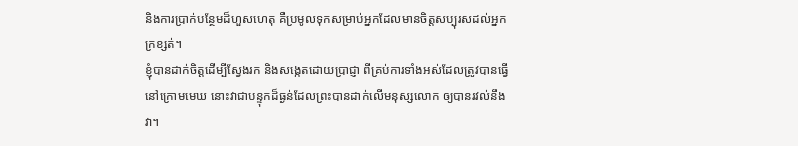និងការប្រាក់បន្ថែមដ៏ហួសហេតុ គឺប្រមូលទុកសម្រាប់អ្នកដែលមានចិត្តសប្បុរសដល់អ្នកក្រខ្សត់។
ខ្ញុំបានដាក់ចិត្តដើម្បីស្វែងរក និងសង្កេតដោយប្រាជ្ញា ពីគ្រប់ការទាំងអស់ដែលត្រូវបានធ្វើនៅក្រោមមេឃ នោះវាជាបន្ទុកដ៏ធ្ងន់ដែលព្រះបានដាក់លើមនុស្សលោក ឲ្យបានរវល់នឹងវា។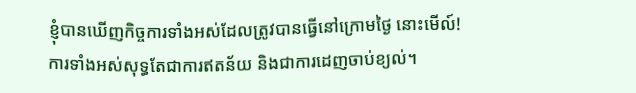ខ្ញុំបានឃើញកិច្ចការទាំងអស់ដែលត្រូវបានធ្វើនៅក្រោមថ្ងៃ នោះមើល៍! ការទាំងអស់សុទ្ធតែជាការឥតន័យ និងជាការដេញចាប់ខ្យល់។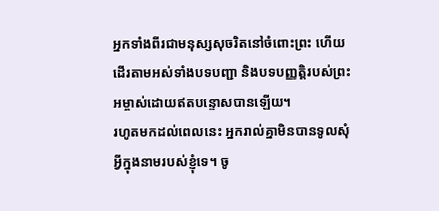អ្នកទាំងពីរជាមនុស្សសុចរិតនៅចំពោះព្រះ ហើយដើរតាមអស់ទាំងបទបញ្ជា និងបទបញ្ញត្តិរបស់ព្រះអម្ចាស់ដោយឥតបន្ទោសបានឡើយ។
រហូតមកដល់ពេលនេះ អ្នករាល់គ្នាមិនបានទូលសុំអ្វីក្នុងនាមរបស់ខ្ញុំទេ។ ចូ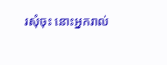រសុំចុះ នោះអ្នករាល់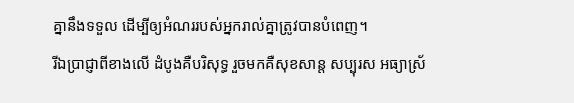គ្នានឹងទទួល ដើម្បីឲ្យអំណររបស់អ្នករាល់គ្នាត្រូវបានបំពេញ។
រីឯប្រាជ្ញាពីខាងលើ ដំបូងគឺបរិសុទ្ធ រួចមកគឺសុខសាន្ត សប្បុរស អធ្យាស្រ័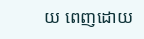យ ពេញដោយ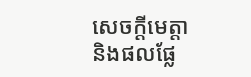សេចក្ដីមេត្តា និងផលផ្លែ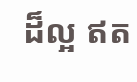ដ៏ល្អ ឥត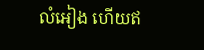លំអៀង ហើយឥ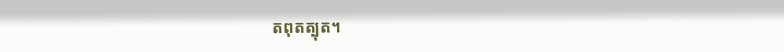តពុតត្បុត។